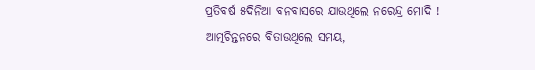ପ୍ରତିବର୍ଷ ୫ଦିନିଆ ବନବାସରେ ଯାଉଥିଲେ ନରେନ୍ଦ୍ର ମୋଦି ! ଆତ୍ମଚିନ୍ତନରେ ବିତାଉଥିଲେ ସମୟ,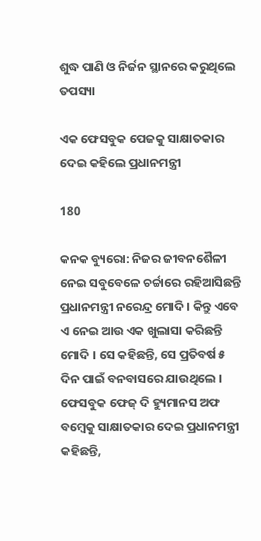ଶୁଦ୍ଧ ପାଣି ଓ ନିର୍ଜନ ସ୍ଥାନରେ କରୁଥିଲେ ତପସ୍ୟା

ଏକ ଫେସବୁକ ପେଜକୁ ସାକ୍ଷାତକାର ଦେଇ କହିଲେ ପ୍ରଧାନମନ୍ତ୍ରୀ

180

କନକ ବ୍ୟୁରୋ: ନିଜର ଜୀବନଶୈଳୀ ନେଇ ସବୁବେଳେ ଚର୍ଚ୍ଚାରେ ରହିଆସିଛନ୍ତି ପ୍ରଧାନମନ୍ତ୍ରୀ ନରେନ୍ଦ୍ର ମୋଦି । କିନ୍ତୁ ଏବେ ଏ ନେଇ ଆଉ ଏକ ଖୁଲାସା କରିଛନ୍ତି ମୋଦି । ସେ କହିଛନ୍ତି, ସେ ପ୍ରତିବର୍ଷ ୫ ଦିନ ପାଇଁ ବନବାସରେ ଯାଉଥିଲେ । ଫେସବୁକ ଫେଜ୍ ଦି ହ୍ୟୁମାନସ ଅଫ ବମ୍ବେକୁ ସାକ୍ଷାତକାର ଦେଇ ପ୍ରଧାନମନ୍ତ୍ରୀ କହିଛନ୍ତି,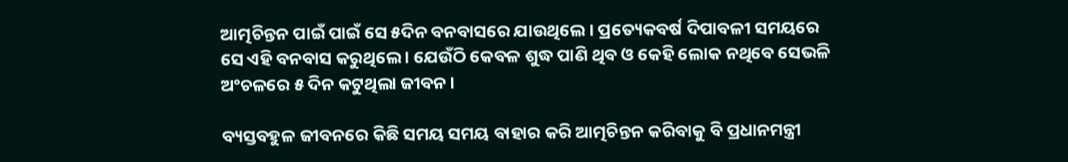ଆତ୍ମଚିନ୍ତନ ପାଇଁ ପାଇଁ ସେ ୫ଦିନ ବନବାସରେ ଯାଉଥିଲେ । ପ୍ରତ୍ୟେକବର୍ଷ ଦିପାବଳୀ ସମୟରେ ସେ ଏହି ବନବାସ କରୁଥିଲେ । ଯେଉଁଠି କେବଳ ଶୁଦ୍ଧ ପାଣି ଥିବ ଓ କେହି ଲୋକ ନଥିବେ ସେଭଳି ଅଂଚଳରେ ୫ ଦିନ କଟୁଥିଲା ଜୀବନ ।

ବ୍ୟସ୍ତବହୁଳ ଜୀବନରେ କିଛି ସମୟ ସମୟ ବାହାର କରି ଆତ୍ମଚିନ୍ତନ କରିବାକୁ ବି ପ୍ରଧାନମନ୍ତ୍ରୀ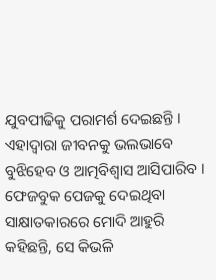ଯୁବପୀଢିକୁ ପରାମର୍ଶ ଦେଇଛନ୍ତି । ଏହାଦ୍ୱାରା ଜୀବନକୁ ଭଲଭାବେ ବୁଝିହେବ ଓ ଆତ୍ମବିଶ୍ୱାସ ଆସିପାରିବ । ଫେଜବୁକ ପେଜକୁ ଦେଇଥିବା ସାକ୍ଷାତକାରରେ ମୋଦି ଆହୁରି କହିଛନ୍ତି, ସେ କିଭଳି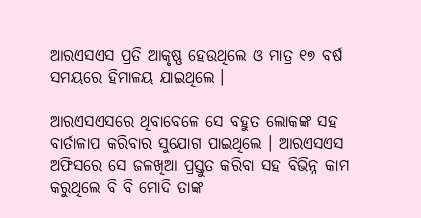ଆରଏସଏସ ପ୍ରତି ଆକୃଷ୍ଣ ହେଉଥିଲେ ଓ ମାତ୍ର ୧୭ ବର୍ଷ ସମୟରେ ହିମାଳୟ ଯାଇଥିଲେ ।

ଆରଏସଏସରେ ଥିବାବେଳେ ସେ ବହୁତ ଲୋକଙ୍କ ସହ ବାର୍ତାଳାପ କରିବାର ସୁଯୋଗ ପାଇଥିଲେ । ଆରଏସଏସ ଅଫିସରେ ସେ ଜଳଖିଆ ପ୍ରସ୍ତୁତ କରିବା ସହ ବିଭିନ୍ନ କାମ କରୁଥିଲେ ବି ବି ମୋଦି ତାଙ୍କ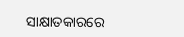ସାକ୍ଷାତକାରରେ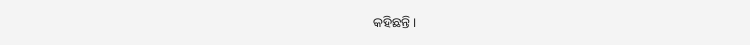କହିଛନ୍ତି ।